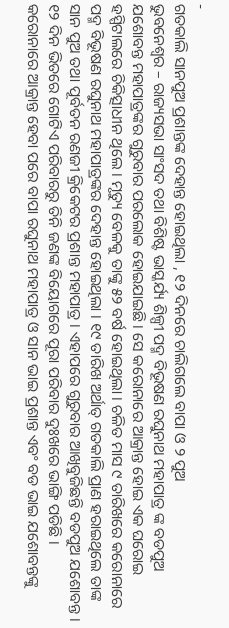-
ଗତକାଲି ସାନପୁଅ ପ୍ରଶାନ୍ତଙ୍କ ଦେହାନ୍ତ ହୋଇଥିଲା , ୧୨ ଦିନରେ ଚାଲିଗଲେ ବାପା ଓ ୨ ପୁଅ
ଭୁବନେଶ୍ୱର – ରାଜ୍ୟସଭା ସାଂସଦ ତଥା ବିଶିଷ୍ଟ ଭାସ୍କର୍ଯ୍ୟ ଶିଳ୍ପୀ ପଦ୍ମ ବିଭୂଷଣ ରଘୁନାଥ ମହାପାତ୍ର ଙ୍କ ବଡପୁଅ ଯଶୋବନ୍ତ ମହାପାତ୍ରଙ୍କର ଗୁରୁବାର ପରଲୋକ ହୋଇଯାଇଛି । ସେ କରୋନାରେ ଆକ୍ରାନ୍ତ ହୋଇ ଏକ ଘରୋଇ ହସ୍ପିଟାଲରେ ଚିକିତ୍ସାଧୀନ ଥିଲେ । ମୃତ୍ୟୁ ବେଳକୁ ତାଙ୍କୁ ୫୨ ବର୍ଷ ହୋଇଥିଲା । ଚଳିତ ମାସ ୯ ତାରିଖରେ କରୋନାରେ ପଦ୍ମ ବିଭୂଷଣ ରଘୁନାଥ ମହାପାତ୍ରଙ୍କର ଦେହାନ୍ତ ହୋଇଥିଲା । ୧୯ ତାରିଖ ଅର୍ଥାତ୍ ଗତକାଲି ପ୍ରାଣ ହରାଇଥିଲେ ତାଙ୍କ ସାନ ପୁଅ ତଥା ପୂର୍ବତନ ରଣଜୀ କ୍ରିକେଟର ପ୍ରଶାନ୍ତ ମହାପାତ୍ର । ଏହାପରେ ଗୁରୁବାର ଆଖିବୁଜିଛନ୍ତି ବଡପୁଅ ଯଶୋବନ୍ତ । ୧୨ ଦିନ ଭିତରେ ଗୋଟିଏ ପରିବାରରୁ ତିନି ଜଣଙ୍କ ବିୟୋଗରେ ପୂରା ପରିବାର ଦୁଃଖରେ ଭାଙ୍ଗି ପଡିଛି ।
କରୋନାରେ ଆକ୍ରାନ୍ତ ହେବା ପରେ ବାପା ରଘୁନାଥ ମହାପାତ୍ର ଓ ସାନ ଭାଇ ପ୍ରଶାନ୍ତ ଏବଂ ବଡ ଭାଇ ଯଶୋବନ୍ତଙ୍କୁ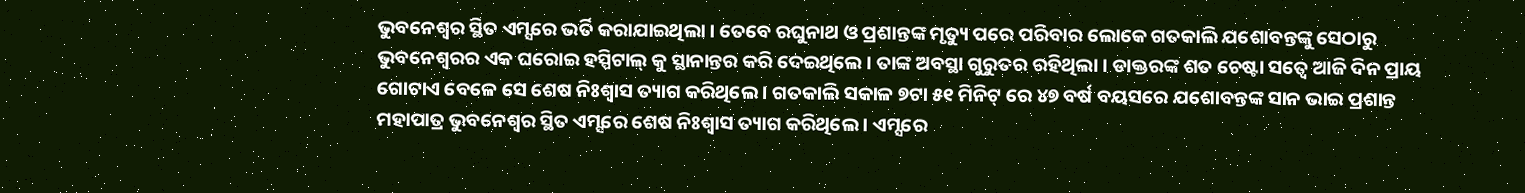ଭୁବନେଶ୍ୱର ସ୍ଥିତ ଏମ୍ସରେ ଭର୍ତି କରାଯାଇଥିଲା । ତେବେ ରଘୁନାଥ ଓ ପ୍ରଶାନ୍ତଙ୍କ ମୃତ୍ୟୁ ପରେ ପରିବାର ଲୋକେ ଗତକାଲି ଯଶୋବନ୍ତଙ୍କୁ ସେଠାରୁ ଭୁବନେଶ୍ୱରର ଏକ ଘରୋଇ ହସ୍ପିଟାଲ୍ କୁ ସ୍ଥାନାନ୍ତର କରି ଦେଇଥିଲେ । ତାଙ୍କ ଅବସ୍ଥା ଗୁରୁତର ରହିଥିଲା । ଡାକ୍ତରଙ୍କ ଶତ ଚେଷ୍ଟା ସତ୍ୱେ ଆଜି ଦିନ ପ୍ରାୟ ଗୋଟାଏ ବେଳେ ସେ ଶେଷ ନିଃଶ୍ୱାସ ତ୍ୟାଗ କରିଥିଲେ । ଗତକାଲି ସକାଳ ୭ଟା ୫୧ ମିନିଟ୍ ରେ ୪୭ ବର୍ଷ ବୟସରେ ଯଶୋବନ୍ତଙ୍କ ସାନ ଭାଇ ପ୍ରଶାନ୍ତ ମହାପାତ୍ର ଭୁବନେଶ୍ୱର ସ୍ଥିତ ଏମ୍ସରେ ଶେଷ ନିଃଶ୍ୱାସ ତ୍ୟାଗ କରିଥିଲେ । ଏମ୍ସରେ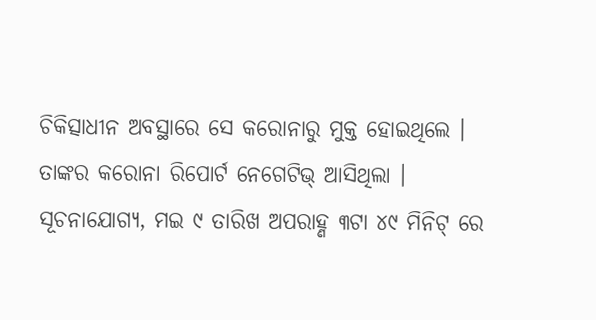ଚିକିତ୍ସାଧୀନ ଅବସ୍ଥାରେ ସେ କରୋନାରୁ ମୁକ୍ତ ହୋଇଥିଲେ । ତାଙ୍କର କରୋନା ରିପୋର୍ଟ ନେଗେଟିଭ୍ ଆସିଥିଲା ।
ସୂଚନାଯୋଗ୍ୟ, ମଇ ୯ ତାରିଖ ଅପରାହ୍ଣ ୩ଟା ୪୯ ମିନିଟ୍ ରେ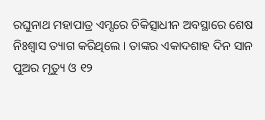ରଘୁନାଥ ମହାପାତ୍ର ଏମ୍ସରେ ଚିକିତ୍ସାଧୀନ ଅବସ୍ଥାରେ ଶେଷ ନିଃଶ୍ୱାସ ତ୍ୟାଗ କରିଥିଲେ । ତାଙ୍କର ଏକାଦଶାହ ଦିନ ସାନ ପୁଅର ମୃତ୍ୟୁ ଓ ୧୨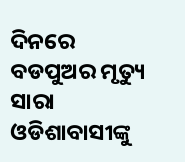ଦିନରେ ବଡପୁଅର ମୃତ୍ୟୁ ସାରା ଓଡିଶାବାସୀଙ୍କୁ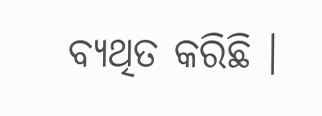ବ୍ୟଥିତ କରିଛି ।